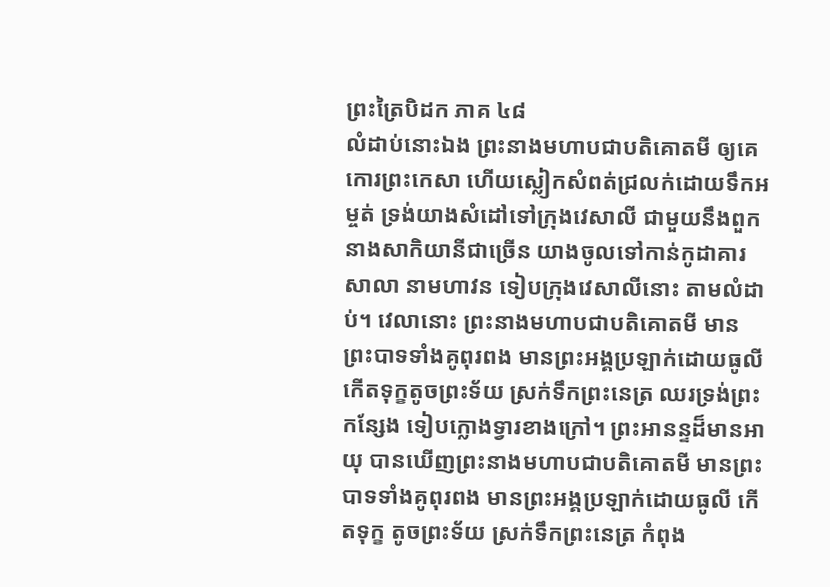ព្រះត្រៃបិដក ភាគ ៤៨
លំដាប់នោះឯង ព្រះនាងមហាបជាបតិគោតមី ឲ្យគេកោរព្រះកេសា ហើយស្លៀកសំពត់ជ្រលក់ដោយទឹកអម្ចត់ ទ្រង់យាងសំដៅទៅក្រុងវេសាលី ជាមួយនឹងពួកនាងសាកិយានីជាច្រើន យាងចូលទៅកាន់កូដាគារសាលា នាមហាវន ទៀបក្រុងវេសាលីនោះ តាមលំដាប់។ វេលានោះ ព្រះនាងមហាបជាបតិគោតមី មានព្រះបាទទាំងគូពុរពង មានព្រះអង្គប្រឡាក់ដោយធូលី កើតទុក្ខតូចព្រះទ័យ ស្រក់ទឹកព្រះនេត្រ ឈរទ្រង់ព្រះកន្សែង ទៀបក្លោងទ្វារខាងក្រៅ។ ព្រះអានន្ទដ៏មានអាយុ បានឃើញព្រះនាងមហាបជាបតិគោតមី មានព្រះបាទទាំងគូពុរពង មានព្រះអង្គប្រឡាក់ដោយធូលី កើតទុក្ខ តូចព្រះទ័យ ស្រក់ទឹកព្រះនេត្រ កំពុង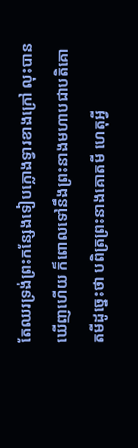តែឈរទ្រង់ព្រះកន្សែងទៀបក្លោងទ្វារខាងក្រៅ លុះបានឃើញហើយ ក៏ពោលទៅនឹងព្រះនាងមហាបជាបតិគោតមីដូច្នេះថា បពិត្រព្រះនាងគោតមី ហេតុអ្វី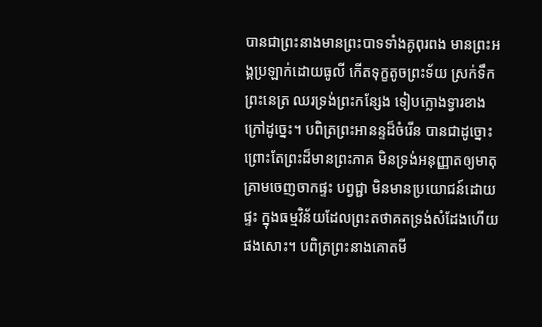បានជាព្រះនាងមានព្រះបាទទាំងគូពុរពង មានព្រះអង្គប្រឡាក់ដោយធូលី កើតទុក្ខតូចព្រះទ័យ ស្រក់ទឹកព្រះនេត្រ ឈរទ្រង់ព្រះកន្សែង ទៀបក្លោងទ្វារខាងក្រៅដូច្នេះ។ បពិត្រព្រះអានន្ទដ៏ចំរើន បានជាដូច្នោះ ព្រោះតែព្រះដ៏មានព្រះភាគ មិនទ្រង់អនុញ្ញាតឲ្យមាតុគ្រាមចេញចាកផ្ទះ បព្វជ្ជា មិនមានប្រយោជន៍ដោយផ្ទះ ក្នុងធម្មវិន័យដែលព្រះតថាគតទ្រង់សំដែងហើយផងសោះ។ បពិត្រព្រះនាងគោតមី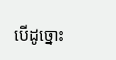បើដូច្នោះ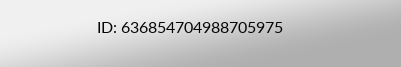ID: 636854704988705975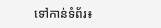ទៅកាន់ទំព័រ៖